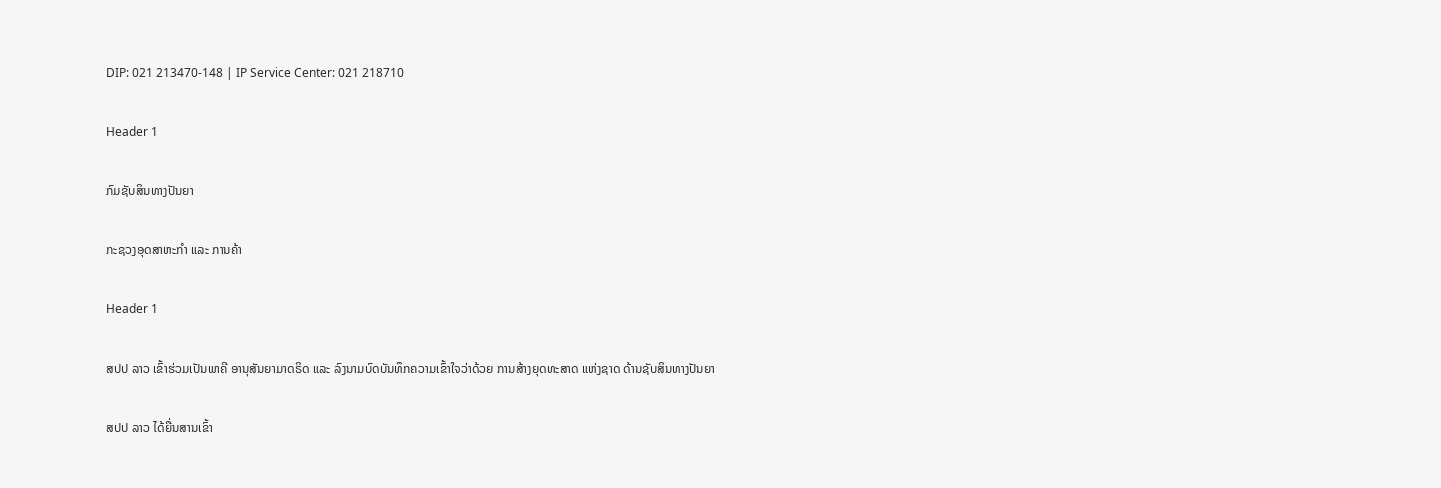DIP: 021 213470-148 | IP Service Center: 021 218710

Header 1

ກົມຊັບສິນທາງປັນຍາ

ກະຊວງອຸດສາຫະກຳ ແລະ ການຄ້າ

Header 1

ສປປ ລາວ ເຂົ້າຮ່ວມເປັນພາຄີ ອານຸສັນຍາມາດຣິດ ແລະ ລົງນາມບົດບັນທຶກຄວາມເຂົ້າໃຈວ່າດ້ວຍ ການສ້າງຍຸດທະສາດ ແຫ່ງຊາດ ດ້ານຊັບສິນທາງປັນຍາ

ສປປ ລາວ ໄດ້ຍື່ນສານເຂົ້າ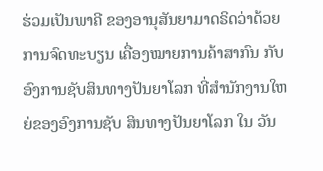ຮ່ວມເປັນພາຄີ ຂອງອານຸສັນຍາມາດຣິດວ່າດ້ວຍການຈົດທະບຽນ ເຄື່ອງໝາຍການຄ້າສາກົນ ກັບອົງການຊັບສິນທາງປັນຍາໂລກ ທີ່ສຳນັກງານໃຫຍ່ຂອງອົງການຊັບ ສິນທາງປັນຍາໂລກ ໃນ ວັນ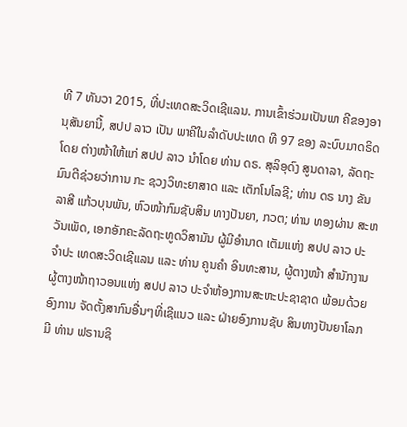ທີ 7 ທັນວາ 2015, ທີ່ປະເທດສະວິດເຊີແລນ. ການເຂົ້າຮ່ວມເປັນພາ ຄີຂອງອານຸສັນຍານີ້, ສປປ ລາວ ເປັນ ພາຄີໃນລຳດັບປະເທດ ທີ 97 ຂອງ ລະບົບມາດຣິດໂດຍ ຕ່າງໜ້າໃຫ້ແກ່ ສປປ ລາວ ນໍາໂດຍ ທ່ານ ດຣ. ສຸລິອຸດົງ ສູນດາລາ, ລັດຖະມົນຕີຊ່ວຍວ່າການ ກະ ຊວງວິທະຍາສາດ ແລະ ເຕັກໂນໂລຊີ; ທ່ານ ດຣ ນາງ ຂັນລາສີ ແກ້ວບຸນພັນ, ຫົວໜ້າກົມຊັບສິນ ທາງປັນຍາ, ກວຕ; ທ່ານ ທອງຜ່ານ ສະຫວັນເພັດ, ເອກອັກຄະລັດຖະທູດວິສາມັນ ຜູ້ມີອຳນາດ ເຕັມແຫ່ງ ສປປ ລາວ ປະຈຳປະ ເທດສະວິດເຊີແລນ ແລະ ທ່ານ ຄູນຄຳ ອິນທະສານ, ຜູ້ຕາງໜ້າ ສຳນັກງານຜູ້ຕາງໜ້າຖາວອນແຫ່ງ ສປປ ລາວ ປະຈຳຫ້ອງການສະຫະປະຊາຊາດ ພ້ອມດ້ວຍອົງການ ຈັດຕັ້ງສາກົນອື່ນໆທີ່ເຊີແນວ ແລະ ຝ່າຍອົງການຊັບ ສິນທາງປັນຍາໂລກ ມີ ທ່ານ ຟຣານຊິ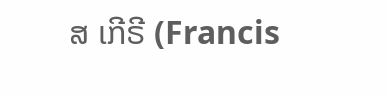ສ ເກີຣີ (Francis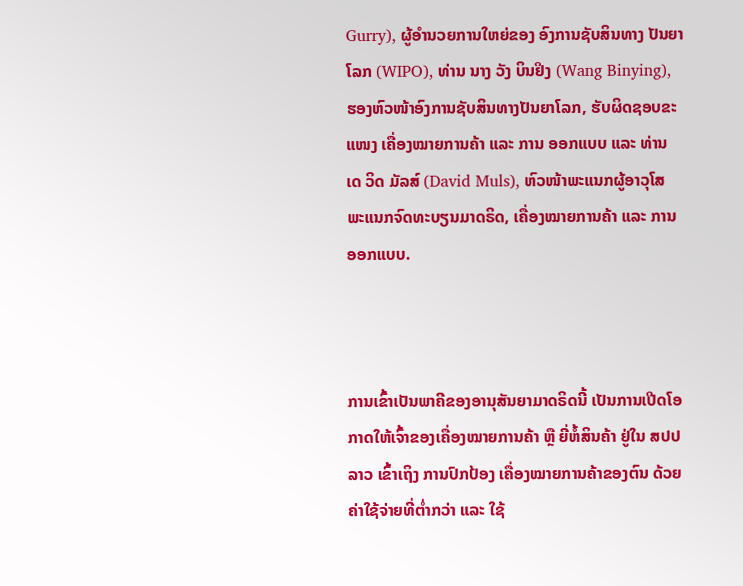Gurry), ຜູ້ອຳນວຍການໃຫຍ່ຂອງ ອົງການຊັບສິນທາງ ປັນຍາໂລກ (WIPO), ທ່ານ ນາງ ວັງ ບິນຢິງ (Wang Binying), ຮອງຫົວໜ້າອົງການຊັບສິນທາງປັນຍາໂລກ, ຮັບຜິດຊອບຂະແໜງ ເຄື່ອງໝາຍການຄ້າ ແລະ ການ ອອກແບບ ແລະ ທ່ານ ເດ ວິດ ມັລສ໌ (David Muls), ຫົວໜ້າພະແນກຜູ້ອາວຸໂສ ພະແນກຈົດທະບຽນມາດຣິດ, ເຄື່ອງໝາຍການຄ້າ ແລະ ການອອກແບບ.



ການເຂົ້າເປັນພາຄີຂອງອານຸສັນຍາມາດຣິດນີ້ ເປັນການເປີດໂອກາດໃຫ້ເຈົ້າຂອງເຄື່ອງໝາຍການຄ້າ ຫຼື ຍີ່ຫໍ້ສິນຄ້າ ຢູ່ໃນ ສປປ ລາວ ເຂົ້າເຖິງ ການປົກປ້ອງ ເຄື່ອງໝາຍການຄ້າຂອງຕົນ ດ້ວຍຄ່າໃຊ້ຈ່າຍທີ່ຕ່ຳກວ່າ ແລະ ໃຊ້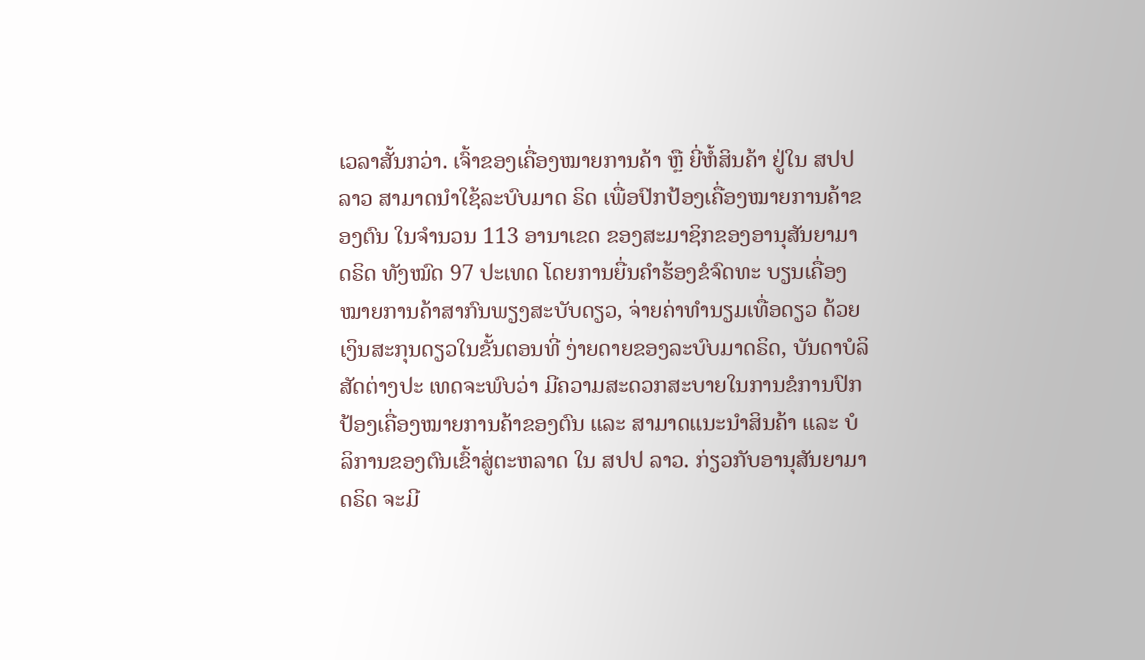ເວລາສັ້ນກວ່າ. ເຈົ້າຂອງເຄື່ອງໝາຍການຄ້າ ຫຼື ຍີ່ຫໍ້ສິນຄ້າ ຢູ່ໃນ ສປປ ລາວ ສາມາດນຳໃຊ້ລະບົບມາດ ຣິດ ເພື່ອປົກປ້ອງເຄື່ອງໝາຍການຄ້າຂອງຕົນ ໃນຈຳນວນ 113 ອານາເຂດ ຂອງສະມາຊິກຂອງອານຸສັນຍາມາດຣິດ ທັງໝົດ 97 ປະເທດ ໂດຍການຍື່ນຄຳຮ້ອງຂໍຈົດທະ ບຽນເຄື່ອງໝາຍການຄ້າສາກົນພຽງສະບັບດຽວ, ຈ່າຍຄ່າທຳນຽມເທື່ອດຽວ ດ້ວຍເງິນສະກຸນດຽວໃນຂັ້ນຕອນທີ່ ງ່າຍດາຍຂອງລະບົບມາດຣິດ, ບັນດາບໍລິສັດຕ່າງປະ ເທດຈະພົບວ່າ ມີຄວາມສະດວກສະບາຍໃນການຂໍການປົກປ້ອງເຄື່ອງໝາຍການຄ້າຂອງຕົນ ແລະ ສາມາດແນະນຳສິນຄ້າ ແລະ ບໍລິການຂອງຕົນເຂົ້າສູ່ຕະຫລາດ ໃນ ສປປ ລາວ. ກ່ຽວກັບອານຸສັນຍາມາດຣິດ ຈະມີ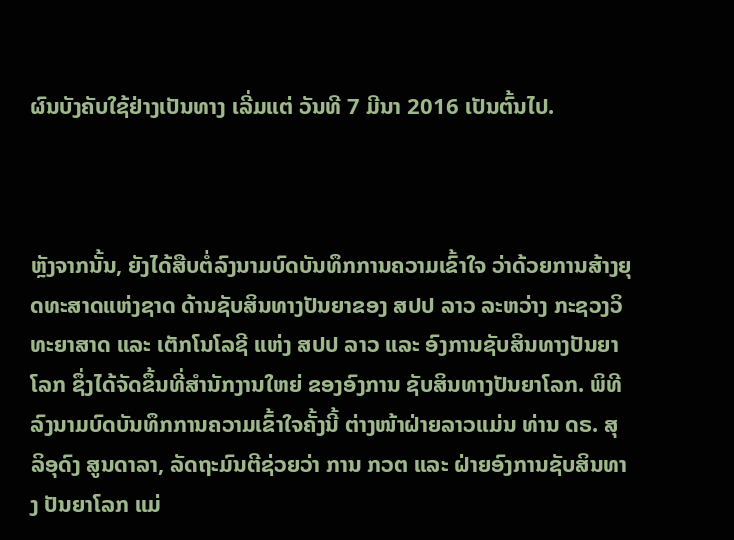ຜົນບັງຄັບໃຊ້ຢ່າງເປັນທາງ ເລີ່ມແຕ່ ວັນທີ 7 ມີນາ 2016 ເປັນຕົ້ນໄປ.



ຫຼັງຈາກນັ້ນ, ຍັງໄດ້ສືບຕໍ່ລົງນາມບົດບັນທຶກການຄວາມເຂົ້າໃຈ ວ່າດ້ວຍການສ້າງຍຸດທະສາດແຫ່ງຊາດ ດ້ານຊັບສິນທາງປັນຍາຂອງ ສປປ ລາວ ລະຫວ່າງ ກະຊວງວິທະຍາສາດ ແລະ ເຕັກໂນໂລຊີ ແຫ່ງ ສປປ ລາວ ແລະ ອົງການຊັບສິນທາງປັນຍາໂລກ ຊຶ່ງໄດ້ຈັດຂຶ້ນທີ່ສຳນັກງານໃຫຍ່ ຂອງອົງການ ຊັບສິນທາງປັນຍາໂລກ. ພິທີລົງນາມບົດບັນທຶກການຄວາມເຂົ້າໃຈຄັ້ງນີ້ ຕ່າງໜ້າຝ່າຍລາວແມ່ນ ທ່ານ ດຣ. ສຸລິອຸດົງ ສູນດາລາ, ລັດຖະມົນຕີຊ່ວຍວ່າ ການ ກວຕ ແລະ ຝ່າຍອົງການຊັບສິນທາງ ປັນຍາໂລກ ແມ່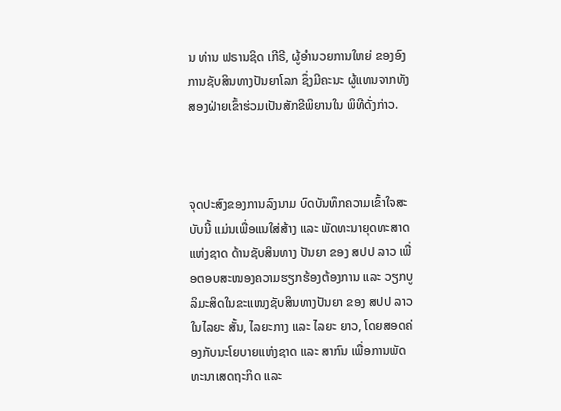ນ ທ່ານ ຟຣານຊິດ ເກີຣີ, ຜູ້ອໍານວຍການໃຫຍ່ ຂອງອົງການຊັບສິນທາງປັນຍາໂລກ ຊຶ່ງມີຄະນະ ຜູ້ແທນຈາກທັງສອງຝ່າຍເຂົ້າຮ່ວມເປັນສັກຂີພິຍານໃນ ພິທີດັ່ງກ່າວ.



ຈຸດປະສົງຂອງການລົງນາມ ບົດບັນທຶກຄວາມເຂົ້າໃຈສະບັບນີ້ ແມ່ນເພື່ອແນໃສ່ສ້າງ ແລະ ພັດທະນາຍຸດທະສາດແຫ່ງຊາດ ດ້ານຊັບສິນທາງ ປັນຍາ ຂອງ ສປປ ລາວ ເພື່ອຕອບສະໜອງຄວາມຮຽກຮ້ອງຕ້ອງການ ແລະ ວຽກບູລິມະສິດໃນຂະແໜງຊັບສິນທາງປັນຍາ ຂອງ ສປປ ລາວ ໃນໄລຍະ ສັ້ນ, ໄລຍະກາງ ແລະ ໄລຍະ ຍາວ, ໂດຍສອດຄ່ອງກັບນະໂຍບາຍແຫ່ງຊາດ ແລະ ສາກົນ ເພື່ອການພັດທະນາເສດຖະກິດ ແລະ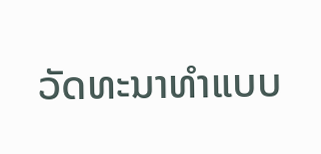ວັດທະນາທຳແບບ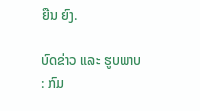ຍືນ ຍົງ.

ບົດຂ່າວ ແລະ ຮູບພາບ : ກົມ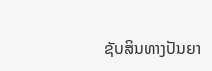ຊັບສິນທາງປັນຍາ